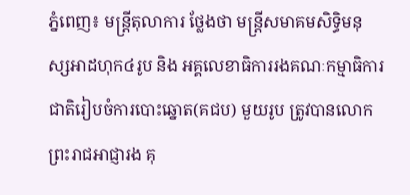ភ្នំពេញ៖ មន្ត្រីតុលាការ ថ្លែងថា មន្ត្រីសមាគមសិទ្ធិមនុស្សអាដហុក៤រូប និង អគ្គលេខាធិការរងគណៈកម្មាធិការជាតិរៀបចំការបោះឆ្នោត(គជប) មួយរូប ត្រូវបានលោកព្រះរាជអាជ្ញារង គុ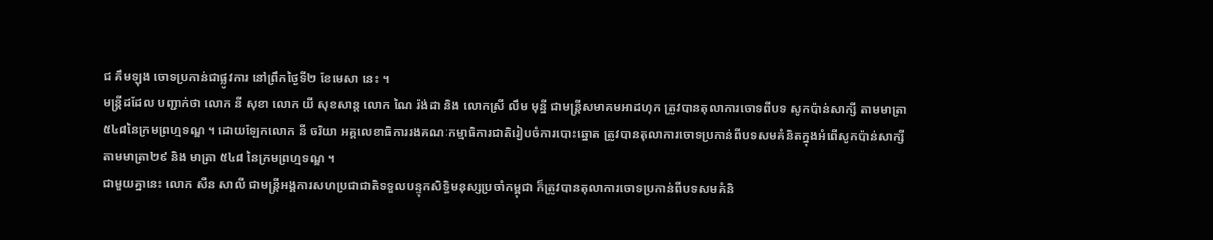ជ គឹមឡុង ចោទប្រកាន់ជាផ្លូវការ នៅព្រឹកថ្ងៃទី២ ខែមេសា នេះ ។
មន្ត្រីដដែល បញ្ជាក់ថា លោក នី សុខា លោក យី សុខសាន្ត លោក ណៃ រ៉ង់ដា និង លោកស្រី លឹម មុន្នី ជាមន្ត្រីសមាគមអាដហុក ត្រូវបានតុលាការចោទពីបទ សូកប៉ាន់សាក្សី តាមមាត្រា៥៤៨នៃក្រមព្រហ្មទណ្ឌ ។ ដោយឡែកលោក នី ចរិយា អគ្គលេខាធិការរងគណៈកម្មាធិការជាតិរៀបចំការបោះឆ្នោត ត្រូវបានតុលាការចោទប្រកាន់ពីបទសមគំនិតក្នុងអំពើសូកប៉ាន់សាក្សី តាមមាត្រា២៩ និង មាត្រា ៥៤៨ នៃក្រមព្រហ្មទណ្ឌ ។
ជាមួយគ្នានេះ លោក សឺន សាលី ជាមន្ត្រីអង្គការសហប្រជាជាតិទទួលបន្ទុកសិទ្ធិមនុស្សប្រចាំកម្ពុជា ក៏ត្រូវបានតុលាការចោទប្រកាន់ពីបទសមគំនិ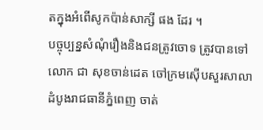តក្នុងអំពើសូកប៉ាន់សាក្សី ផង ដែរ ។
បច្ចុប្បន្នសំណុំរឿងនិងជនត្រូវចោទ ត្រូវបានទៅលោក ជា សុខចាន់ដេត ចៅក្រមស៊ើបសួរសាលាដំបូងរាជធានីភ្នំពេញ ចាត់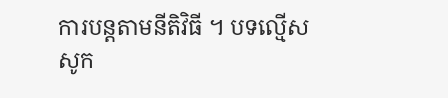ការបន្តតាមនីតិវិធី ។ បទល្មើសសូក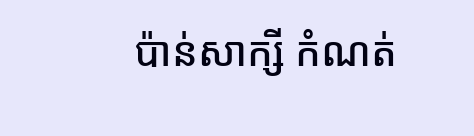ប៉ាន់សាក្សី កំណត់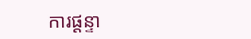ការផ្តន្ទា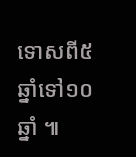ទោសពី៥ឆ្នាំទៅ១០ឆ្នាំ ៕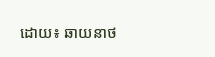ដោយ៖ ឆាយនាថ